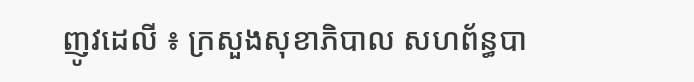ញូវដេលី ៖ ក្រសួងសុខាភិបាល សហព័ន្ធបា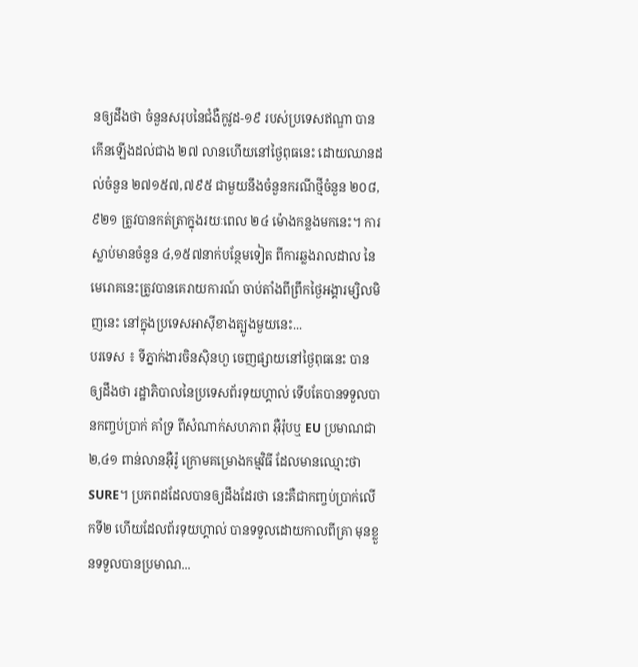នឲ្យដឹងថា ចំនួនសរុបនៃជំងឺកូវូដ-១៩ របស់ប្រទេសឥណ្ឌា បានកើនឡើងដល់ជាង ២៧ លានហើយនៅថ្ងៃពុធនេះ ដោយឈានដល់ចំនួន ២៧១៥៧,៧៩៥ ជាមួយនឹងចំនួនករណីថ្មីចំនួន ២០៨,៩២១ ត្រូវបានកត់ត្រាក្នុងរយៈពេល ២៤ ម៉ោងកន្លងមកនេះ។ ការស្លាប់មានចំនួន ៤,១៥៧នាក់បន្ថែមទៀត ពីការឆ្លងរាលដាល នៃមេរោគនេះត្រូវបានគេរាយការណ៍ ចាប់តាំងពីព្រឹកថ្ងៃអង្គារម្សិលមិញនេះ នៅក្នុងប្រទេសអាស៊ីខាងត្បូងមួយនេះ...
បរទេស ៖ ទីភ្នាក់ងារចិនស៊ិនហួ ចេញផ្សាយនៅថ្ងៃពុធនេះ បានឲ្យដឹងថា រដ្ឋាភិបាលនៃប្រទេសព័រទុយហ្គាល់ ទើបតែបានទទួលបានកញ្ចប់ប្រាក់ គាំទ្រ ពីសំណាក់សហភាព អ៊ឺរ៉ុបឬ EU ប្រមាណជា ២,៤១ ពាន់លានអ៊ឺរ៉ូ ក្រោមគម្រោងកម្មវិធី ដែលមានឈ្មោះថា SURE។ ប្រភពដដែលបានឲ្យដឹងដែរថា នេះគឺជាកញ្ចប់ប្រាក់លើកទី២ ហើយដែលព័រទុយហ្គាល់ បានទទួលដោយកាលពីគ្រា មុនខ្លួនទទួលបានប្រមាណ...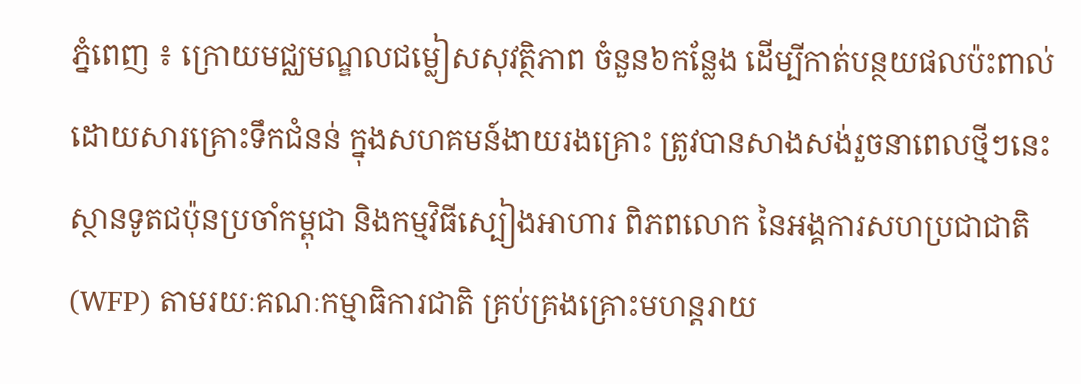ភ្នំពេញ ៖ ក្រោយមជ្ឈមណ្ឌលជម្លៀសសុវត្ថិភាព ចំនួន៦កន្លែង ដើម្បីកាត់បន្ថយផលប៉ះពាល់ ដោយសារគ្រោះទឹកជំនន់ ក្នុងសហគមន៍ងាយរងគ្រោះ ត្រូវបានសាងសង់រួចនាពេលថ្មីៗនេះ ស្ថានទូតជប៉ុនប្រចាំកម្ពុជា និងកម្មវិធីស្បៀងអាហារ ពិភពលោក នៃអង្គការសហប្រជាជាតិ (WFP) តាមរយៈគណៈកម្មាធិការជាតិ គ្រប់គ្រងគ្រោះមហន្តរាយ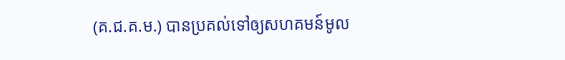(គ.ជ.គ.ម.) បានប្រគល់ទៅឲ្យសហគមន៍មូល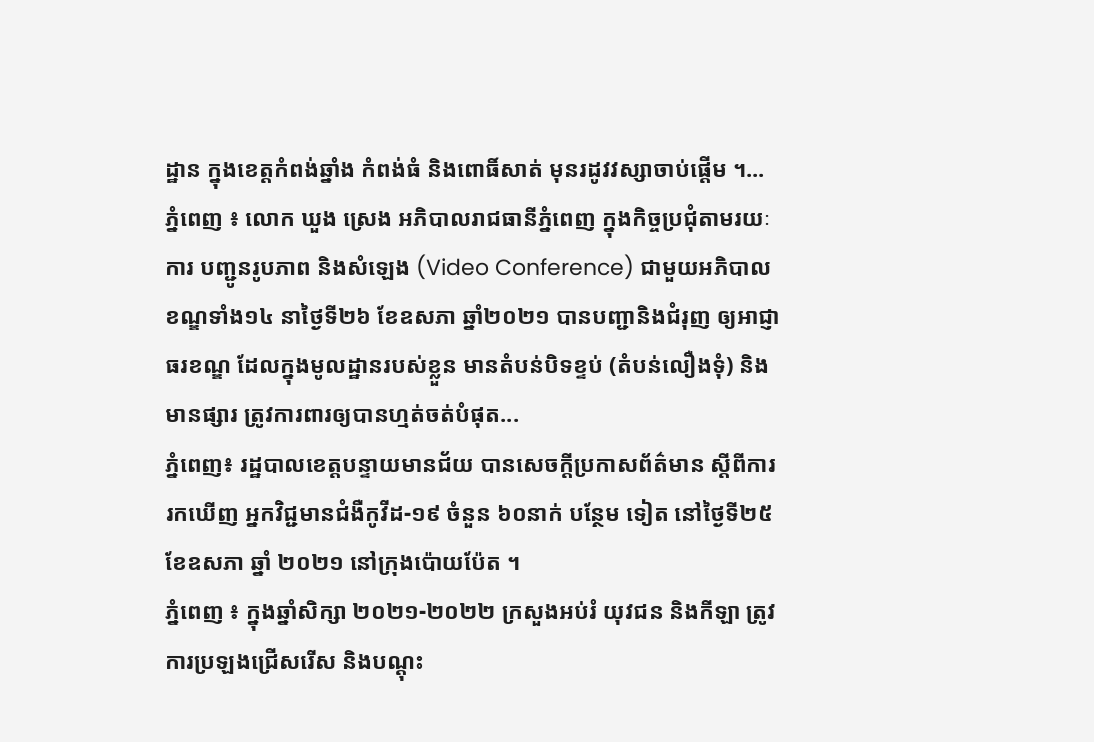ដ្ឋាន ក្នុងខេត្តកំពង់ឆ្នាំង កំពង់ធំ និងពោធិ៍សាត់ មុនរដូវវស្សាចាប់ផ្តើម ។...
ភ្នំពេញ ៖ លោក ឃួង ស្រេង អភិបាលរាជធានីភ្នំពេញ ក្នុងកិច្ចប្រជុំតាមរយៈការ បញ្ជូនរូបភាព និងសំឡេង (Video Conference) ជាមួយអភិបាលខណ្ឌទាំង១៤ នាថ្ងៃទី២៦ ខែឧសភា ឆ្នាំ២០២១ បានបញ្ជានិងជំរុញ ឲ្យអាជ្ញាធរខណ្ឌ ដែលក្នុងមូលដ្ឋានរបស់ខ្លួន មានតំបន់បិទខ្ទប់ (តំបន់លឿងទុំ) និងមានផ្សារ ត្រូវការពារឲ្យបានហ្មត់ចត់បំផុត...
ភ្នំពេញ៖ រដ្ឋបាលខេត្តបន្ទាយមានជ័យ បានសេចក្តីប្រកាសព័ត៌មាន ស្តីពីការរកឃើញ អ្នកវិជ្ជមានជំងឺកូវីដ-១៩ ចំនួន ៦០នាក់ បន្ថែម ទៀត នៅថ្ងៃទី២៥ ខែឧសភា ឆ្នាំ ២០២១ នៅក្រុងប៉ោយប៉ែត ។
ភ្នំពេញ ៖ ក្នុងឆ្នាំសិក្សា ២០២១-២០២២ ក្រសួងអប់រំ យុវជន និងកីឡា ត្រូវការប្រឡងជ្រើសរើស និងបណ្ដុះ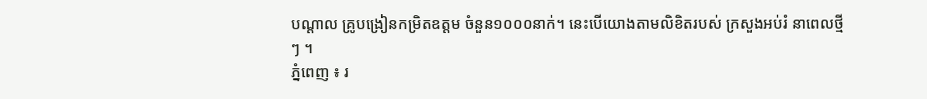បណ្ដាល គ្រូបង្រៀនកម្រិតឧត្តម ចំនួន១០០០នាក់។ នេះបើយោងតាមលិខិតរបស់ ក្រសួងអប់រំ នាពេលថ្មីៗ ។
ភ្នំពេញ ៖ រ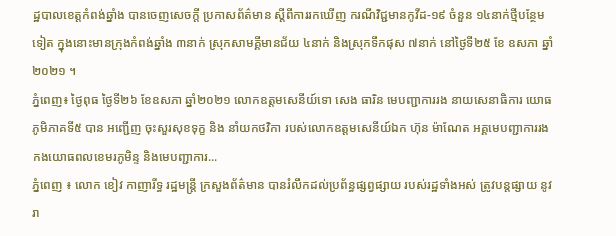ដ្ឋបាលខេត្តកំពង់ឆ្នាំង បានចេញសេចក្ដី ប្រកាសព័ត៌មាន ស្ដីពីការរកឃើញ ករណីវិជ្ជមានកូវីដ-១៩ ចំនួន ១៤នាក់ថ្មីបន្ថែមទៀត ក្នុងនោះមានក្រុងកំពង់ឆ្នាំង ៣នាក់ ស្រុកសាមគ្គីមានជ័យ ៤នាក់ និងស្រុកទឹកផុស ៧នាក់ នៅថ្ងៃទី២៥ ខែ ឧសភា ឆ្នាំ២០២១ ។
ភ្នំពេញ៖ ថ្ងៃពុធ ថ្ងៃទី២៦ ខែឧសភា ឆ្នាំ២០២១ លោកឧត្តមសេនីយ៍ទោ សេង ធារិន មេបញ្ជាការរង នាយសេនាធិការ យោធភូមិភាគទី៥ បាន អញ្ជើញ ចុះសួរសុខទុក្ខ និង នាំយកថវិកា របស់លោកឧត្តមសេនីយ៍ឯក ហ៊ុន ម៉ាណែត អគ្គមេបញ្ជាការរង កងយោធពលខេមរភូមិន្ទ និងមេបញ្ជាការ...
ភ្នំពេញ ៖ លោក ខៀវ កាញារីទ្ធ រដ្ឋមន្រ្តី ក្រសួងព័ត៌មាន បានរំលឹកដល់ប្រព័ន្ធផ្សព្វផ្សាយ របស់រដ្ឋទាំងអស់ ត្រូវបន្តផ្សាយ នូវរា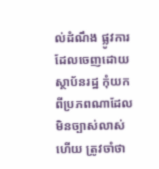ល់ដំណឹង ផ្លូវការ ដែលចេញដោយស្ថាប័នរដ្ឋ កុំយកពីប្រភពណាដែលមិនច្បាស់លាស់ ហើយ ត្រូវចាំថា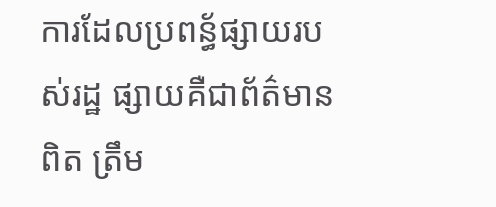ការដែលប្រពន្ធ័ផ្សាយរបស់រដ្ឋ ផ្សាយគឺជាព័ត៌មានពិត ត្រឹម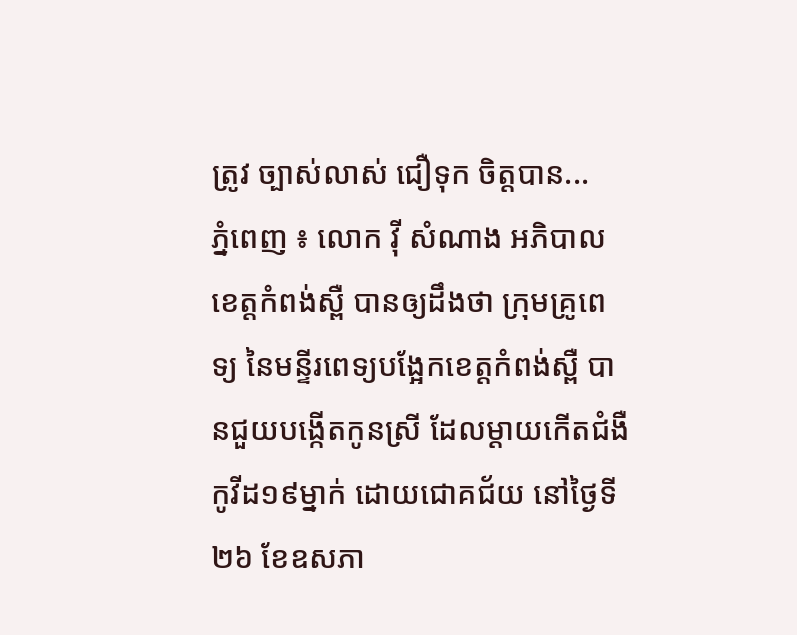ត្រូវ ច្បាស់លាស់ ជឿទុក ចិត្តបាន...
ភ្នំពេញ ៖ លោក វ៉ី សំណាង អភិបាលខេត្តកំពង់ស្ពឺ បានឲ្យដឹងថា ក្រុមគ្រូពេទ្យ នៃមន្ទីរពេទ្យបង្អែកខេត្តកំពង់ស្ពឺ បានជួយបង្កើតកូនស្រី ដែលម្តាយកើតជំងឺកូវីដ១៩ម្នាក់ ដោយជោគជ័យ នៅថ្ងៃទី២៦ ខែឧសភា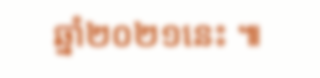ឆ្នាំ២០២១នេះ ៕